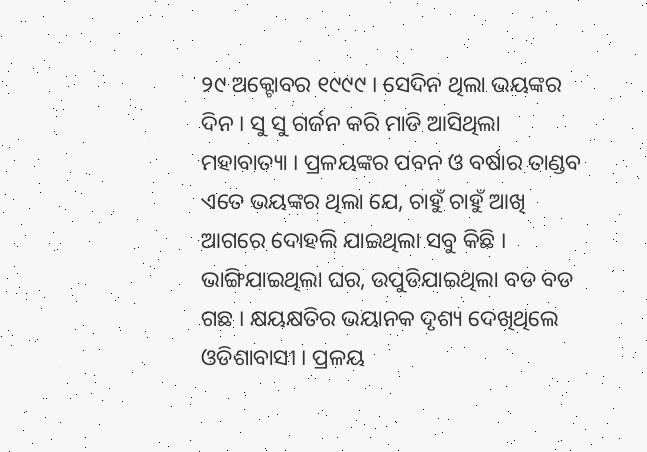୨୯ ଅକ୍ଟୋବର ୧୯୯୯ । ସେଦିନ ଥିଲା ଭୟଙ୍କର ଦିନ । ସୁ ସୁ ଗର୍ଜନ କରି ମାଡି ଆସିଥିଲା ମହାବାତ୍ୟା । ପ୍ରଳୟଙ୍କର ପବନ ଓ ବର୍ଷାର ତାଣ୍ଡବ ଏତେ ଭୟଙ୍କର ଥିଲା ଯେ, ଚାହୁଁ ଚାହୁଁ ଆଖି ଆଗରେ ଦୋହଲି ଯାଇଥିଲା ସବୁ କିଛି । ଭାଙ୍ଗିଯାଇଥିଲା ଘର, ଉପୁଡିଯାଇଥିଲା ବଡ ବଡ ଗଛ । କ୍ଷୟକ୍ଷତିର ଭୟାନକ ଦୃଶ୍ୟ ଦେଖିଥିଲେ ଓଡିଶାବାସୀ । ପ୍ରଳୟ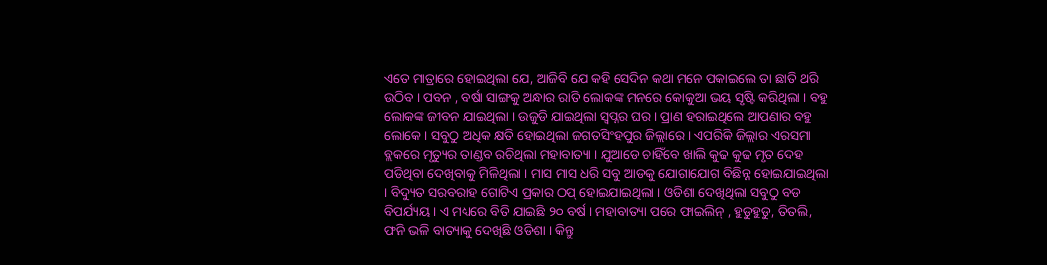ଏତେ ମାତ୍ରାରେ ହୋଇଥିଲା ଯେ, ଆଜିବି ଯେ କହି ସେଦିନ କଥା ମନେ ପକାଇଲେ ତା ଛାତି ଥରି ଉଠିବ । ପବନ , ବର୍ଷା ସାଙ୍ଗକୁ ଅନ୍ଧାର ରାତି ଲୋକଙ୍କ ମନରେ କୋକୁଆ ଭୟ ସୃଷ୍ଟି କରିଥିଲା । ବହୁ ଲୋକଙ୍କ ଜୀବନ ଯାଇଥିଲା । ଉଜୁଡି ଯାଇଥିଲା ସ୍ୱପ୍ନର ଘର । ପ୍ରାଣ ହରାଇଥିଲେ ଆପଣାର ବହୁ ଲୋକେ । ସବୁଠୁ ଅଧିକ କ୍ଷତି ହୋଇଥିଲା ଜଗତସିଂହପୁର ଜିଲ୍ଲାରେ । ଏପରିକି ଜିଲ୍ଲାର ଏରସମା ବ୍ଲକରେ ମୃତ୍ୟୁର ତାଣ୍ଡବ ରଚିଥିଲା ମହାବାତ୍ୟା । ଯୁଆଡେ ଚାହିଁବେ ଖାଲି କୁଢ କୁଢ ମୃତ ଦେହ ପଡିଥିବା ଦେଖିବାକୁ ମିଳିଥିଲା । ମାସ ମାସ ଧରି ସବୁ ଆଡକୁ ଯୋଗାଯୋଗ ବିଛିନ୍ନ ହୋଇଯାଇଥିଲା । ବିଦ୍ୟୁତ ସରବରାହ ଗୋଟିଏ ପ୍ରକାର ଠପ୍ ହୋଇଯାଇଥିଲା । ଓଡିଶା ଦେଖିଥିଲା ସବୁଠୁ ବଡ ବିପର୍ଯ୍ୟୟ । ଏ ମଧ୍ୟରେ ବିତି ଯାଇଛି ୨୦ ବର୍ଷ । ମହାବାତ୍ୟା ପରେ ଫାଇଲିନ୍ , ହୁଡୁହୁଡୁ, ତିତଲି, ଫନି ଭଳି ବାତ୍ୟାକୁ ଦେଖିଛି ଓଡିଶା । କିନ୍ତୁ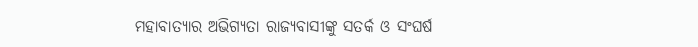ମହାବାତ୍ୟାର ଅଭିଗ୍ୟତା ରାଜ୍ୟବାସୀଙ୍କୁ ସତର୍କ ଓ ସଂଘର୍ଷ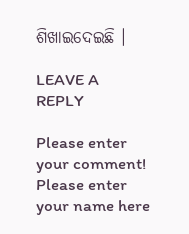ଶିଖାଇଦେଇଛି ।

LEAVE A REPLY

Please enter your comment!
Please enter your name here